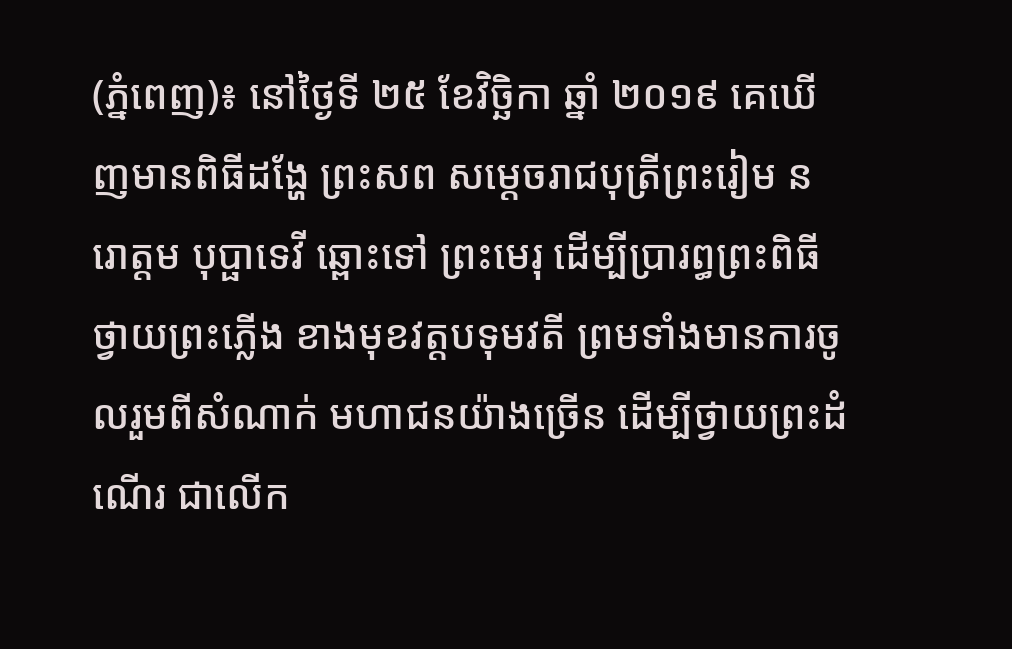(ភ្នំពេញ)៖ នៅថ្ងៃទី ២៥ ខែវិច្ឆិកា ឆ្នាំ ២០១៩ គេឃើញមានពិធីដង្ហែ ព្រះសព សម្តេចរាជបុត្រីព្រះរៀម នរោត្តម បុប្ផាទេវី ឆ្ពោះទៅ ព្រះមេរុ ដើម្បីប្រារព្ធព្រះពិធី ថ្វាយព្រះភ្លើង ខាងមុខវត្តបទុមវតី ព្រមទាំងមានការចូលរួមពីសំណាក់ មហាជនយ៉ាងច្រើន ដើម្បីថ្វាយព្រះដំណើរ ជាលើក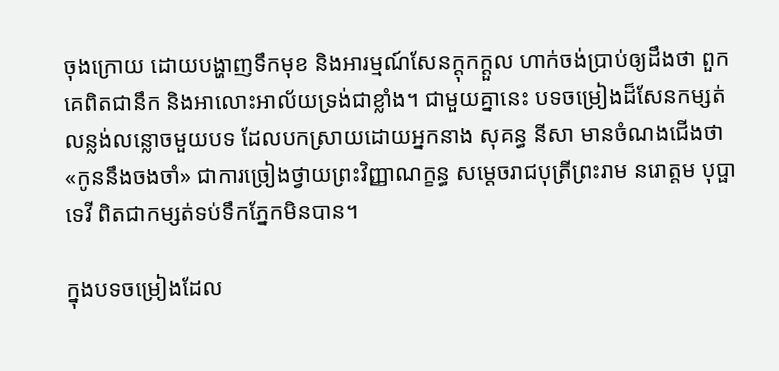ចុងក្រោយ ដោយបង្ហាញទឹកមុខ និងអារម្មណ៍សែនក្តុកក្តួល ហាក់ចង់ប្រាប់ឲ្យដឹងថា ពួកគេពិតជានឹក និងអាលោះអាល័យទ្រង់ជាខ្លាំង។ ជាមួយគ្នានេះ បទចម្រៀងដ៏សែនកម្សត់លន្លង់លន្លោចមួយបទ ដែលបកស្រាយដោយអ្នកនាង សុគន្ធ នីសា មានចំណងជើងថា «កូននឹងចងចាំ» ជាការច្រៀងថ្វាយព្រះវិញ្ញាណក្ខន្ធ សម្ដេចរាជបុត្រីព្រះរាម នរោត្តម បុប្ផាទេវី ពិតជាកម្សត់ទប់ទឹកភ្នែកមិនបាន។

ក្នុងបទចម្រៀងដែល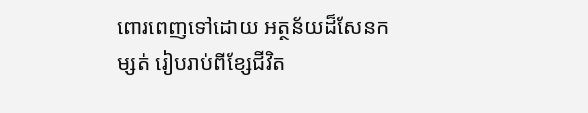ពោរពេញទៅដោយ អត្ថន័យដ៏សែនកម្សត់ រៀបរាប់ពីខ្សែជីវិត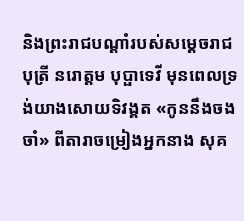និងព្រះរាជបណ្ដាំរបស់សម្ដេចរាជបុត្រី នរោត្តម បុប្ផាទេវី មុនពេលទ្រង់យាងសោយទិវង្គត «កូននឹងចងចាំ» ពីតារាចម្រៀងអ្នកនាង សុគ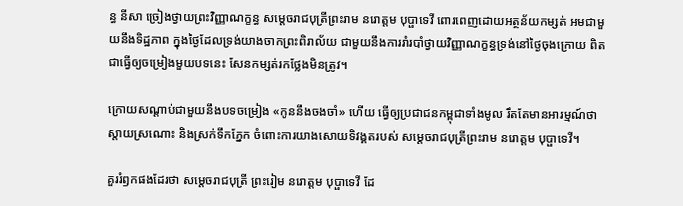ន្ធ នីសា ច្រៀងថ្វាយព្រះវិញ្ញាណក្ខន្ធ សម្ដេចរាជបុត្រីព្រះរាម នរោត្តម បុប្ផាទេវី ពោរពេញដោយអត្ថន័យកម្សត់ អមជាមួយនឹងទិដ្ឋភាព ក្នុងថ្ងៃដែលទ្រង់យាងចាកព្រះពិរាល័យ ជាមួយនឹងការរាំរបាំថ្វាយវិញ្ញាណក្ខន្ធទ្រង់នៅថ្ងៃចុងក្រោយ ពិតជាធ្វើឲ្យចម្រៀងមួយបទនេះ សែនកម្សត់រកថ្លែងមិនត្រូវ។

ក្រោយសណ្ដាប់ជាមួយនឹងបទចម្រៀង «កូននឹងចងចាំ» ហើយ ធ្វើឲ្យប្រជាជនកម្ពុជាទាំងមូល រឹតតែមានអារម្មណ៍ថា ស្ដាយស្រណោះ និងស្រក់ទឹកភ្នែក ចំពោះការយាងសោយទិវង្គតរបស់ សម្ដេចរាជបុត្រីព្រះរាម នរោត្តម បុប្ផាទេវី។

គួររំឭកផងដែរថា សម្ដេចរាជបុត្រី ព្រះរៀម នរោត្តម បុប្ផាទេវី ដែ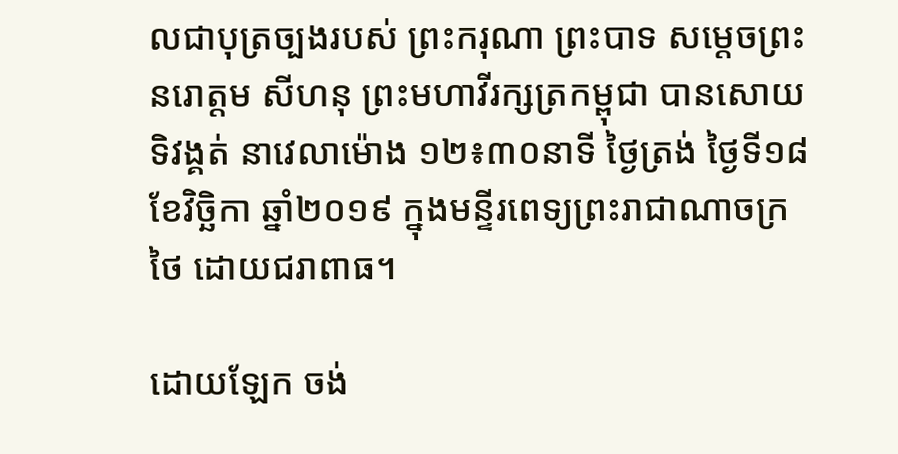លជាបុត្រច្បងរបស់ ព្រះករុណា ព្រះបាទ សម្តេចព្រះ នរោត្តម សីហនុ ព្រះមហាវីរក្សត្រកម្ពុជា បានសោយទិវង្គត់ នាវេលាម៉ោង ១២៖៣០នាទី ថ្ងៃត្រង់ ថ្ងៃទី១៨ ខែវិច្ឆិកា ឆ្នាំ២០១៩ ក្នុងមន្ទីរពេទ្យព្រះរាជាណាចក្រថៃ ដោយជរាពាធ។

ដោយឡែក ចង់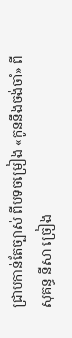ជ្រាបកាន់តែច្បាស់ ពីបទចម្រៀង «កូននឹងចង់ចាំ» ពីសុគន្ធ នីសា ច្រៀង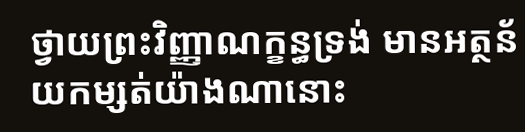ថ្វាយព្រះវិញ្ញាណក្ខន្ធទ្រង់ មានអត្ថន័យកម្សត់យ៉ាងណានោះ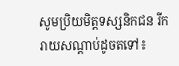សូមប្រិយមិត្តទស្សនិកជន រីករាយសណ្ដាប់ដូចតទៅ៖